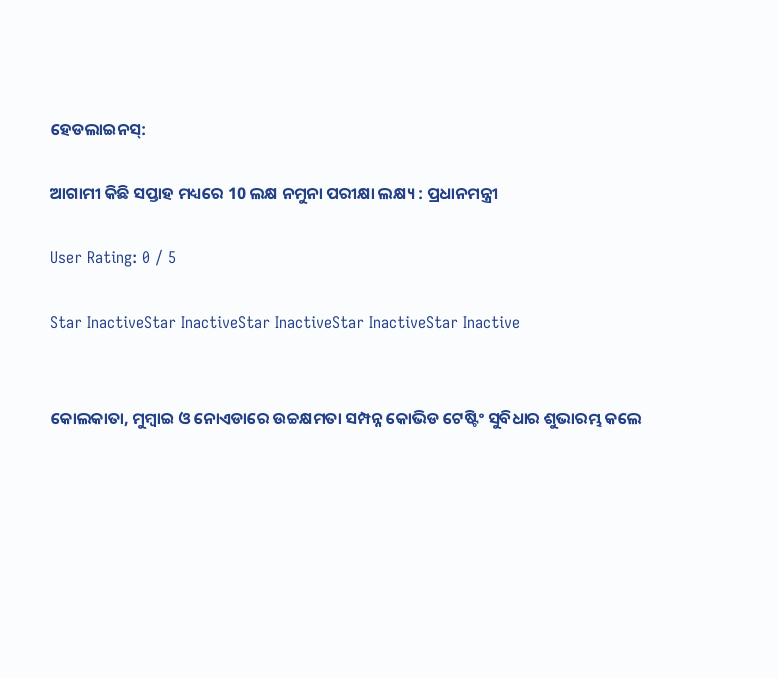ହେଡଲାଇନସ୍:

ଆଗାମୀ କିଛି ସପ୍ତାହ ମଧ୍ୟରେ 10 ଲକ୍ଷ ନମୁନା ପରୀକ୍ଷା ଲକ୍ଷ୍ୟ : ପ୍ରଧାନମନ୍ତ୍ରୀ

User Rating: 0 / 5

Star InactiveStar InactiveStar InactiveStar InactiveStar Inactive


କୋଲକାତା, ମୁମ୍ବାଇ ଓ ନୋଏଡାରେ ଉଚ୍ଚକ୍ଷମତା ସମ୍ପନ୍ନ କୋଭିଡ ଟେଷ୍ଟିଂ ସୁବିଧାର ଶୁଭାରମ୍ଭ କଲେ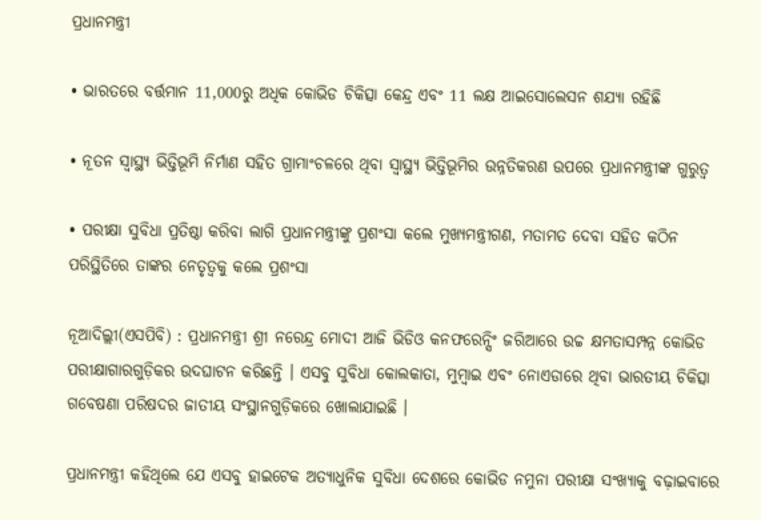ପ୍ରଧାନମନ୍ତ୍ରୀ

• ଭାରତରେ ବର୍ତ୍ତମାନ 11,000ରୁ ଅଧିକ କୋଭିଡ ଚିକିତ୍ସା କେନ୍ଦ୍ର ଏବଂ 11 ଲକ୍ଷ ଆଇସୋଲେସନ ଶଯ୍ୟା ରହିଛି

• ନୂତନ ସ୍ୱାସ୍ଥ୍ୟ ଭିତ୍ତିଭୂମି ନିର୍ମାଣ ସହିତ ଗ୍ରାମାଂଚଳରେ ଥିବା ସ୍ୱାସ୍ଥ୍ୟ ଭିତ୍ତିଭୂମିର ଉନ୍ନତିକରଣ ଉପରେ ପ୍ରଧାନମନ୍ତ୍ରୀଙ୍କ ଗୁରୁତ୍ୱ

• ପରୀକ୍ଷା ସୁବିଧା ପ୍ରତିଷ୍ଠା କରିବା ଲାଗି ପ୍ରଧାନମନ୍ତ୍ରୀଙ୍କୁ ପ୍ରଶଂସା କଲେ ମୁଖ୍ୟମନ୍ତ୍ରୀଗଣ, ମତାମତ ଦେବା ସହିତ କଠିନ ପରିସ୍ଥିତିରେ ତାଙ୍କର ନେତୃତ୍ୱକୁ କଲେ ପ୍ରଶଂସା

ନୂଆଦିଲ୍ଲୀ(ଏସପିବି) : ପ୍ରଧାନମନ୍ତ୍ରୀ ଶ୍ରୀ ନରେନ୍ଦ୍ର ମୋଦୀ ଆଜି ଭିଡିଓ କନଫରେନ୍ସିଂ ଜରିଆରେ ଉଚ୍ଚ କ୍ଷମତାସମ୍ପନ୍ନ କୋଭିଡ ପରୀକ୍ଷାଗାରଗୁଡ଼ିକର ଉଦଘାଟନ କରିଛନ୍ତି । ଏସବୁ ସୁବିଧା କୋଲକାତା, ମୁମ୍ବାଇ ଏବଂ ନୋଏଡାରେ ଥିବା ଭାରତୀୟ ଚିକିତ୍ସା ଗବେଷଣା ପରିଷଦର ଜାତୀୟ ସଂସ୍ଥାନଗୁଡ଼ିକରେ ଖୋଲାଯାଇଛି ।

ପ୍ରଧାନମନ୍ତ୍ରୀ କହିଥିଲେ ଯେ ଏସବୁ ହାଇଟେକ ଅତ୍ୟାଧୁନିକ ସୁବିଧା ଦେଶରେ କୋଭିଡ ନମୁନା ପରୀକ୍ଷା ସଂଖ୍ୟାକୁ ବଢ଼ାଇବାରେ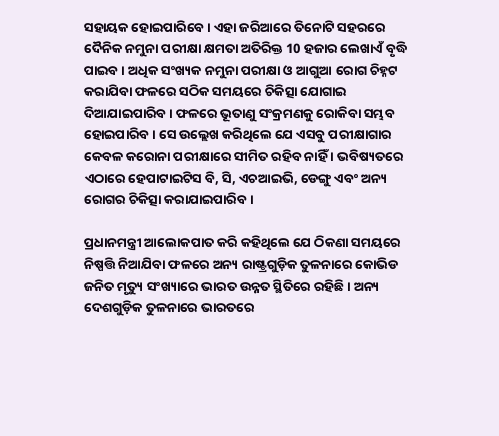ସହାୟକ ହୋଇପାରିବେ । ଏହା ଜରିଆରେ ତିନୋଟି ସହରରେ ଦୈନିକ ନମୁନା ପରୀକ୍ଷା କ୍ଷମତା ଅତିରିକ୍ତ 10 ହଜାର ଲେଖାଏଁ ବୃଦ୍ଧି ପାଇବ । ଅଧିକ ସଂଖ୍ୟକ ନମୁନା ପରୀକ୍ଷା ଓ ଆଗୁଆ ରୋଗ ଚିହ୍ନଟ କରାଯିବା ଫଳରେ ସଠିକ ସମୟରେ ଚିକିତ୍ସା ଯୋଗାଇ ଦିଆଯାଇପାରିବ । ଫଳରେ ଭୂତାଣୁ ସଂକ୍ରମଣକୁ ରୋକିବା ସମ୍ଭବ ହୋଇପାରିବ । ସେ ଉଲ୍ଲେଖ କରିଥିଲେ ଯେ ଏସବୁ ପରୀକ୍ଷାଗାର କେବଳ କରୋନା ପରୀକ୍ଷାରେ ସୀମିତ ରହିବ ନାହିଁ । ଭବିଷ୍ୟତରେ ଏଠାରେ ହେପାଟାଇଟିସ ବି, ସି, ଏଚଆଇଭି, ଡେଙ୍ଗୁ ଏବଂ ଅନ୍ୟ ରୋଗର ଚିକିତ୍ସା କରାଯାଇପାରିବ ।

ପ୍ରଧାନମନ୍ତ୍ରୀ ଆଲୋକପାତ କରି କହିଥିଲେ ଯେ ଠିକଣା ସମୟରେ ନିଷ୍ପତ୍ତି ନିଆଯିବା ଫଳରେ ଅନ୍ୟ ରାଷ୍ଟ୍ରଗୁଡ଼ିକ ତୁଳନାରେ କୋଭିଡ ଜନିତ ମୃତ୍ୟୁ ସଂଖ୍ୟାରେ ଭାରତ ଉନ୍ନତ ସ୍ଥିତିରେ ରହିଛି । ଅନ୍ୟ ଦେଶଗୁଡ଼ିକ ତୁଳନାରେ ଭାରତରେ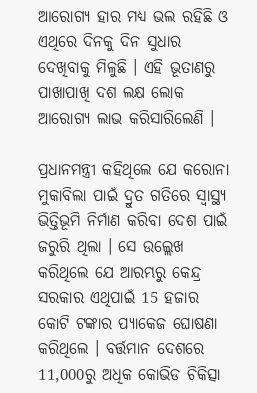ଆରୋଗ୍ୟ ହାର ମଧ୍ୟ ଭଲ ରହିଛି ଓ ଏଥିରେ ଦିନକୁ ଦିନ ସୁଧାର ଦେଖିବାକୁ ମିଳୁଛି । ଏହି ଭୂତାଣରୁ ପାଖାପାଖି ଦଶ ଲକ୍ଷ ଲୋକ ଆରୋଗ୍ୟ ଲାଭ କରିସାରିଲେଣି ।

ପ୍ରଧାନମନ୍ତ୍ରୀ କହିଥିଲେ ଯେ କରୋନା ମୁକାବିଲା ପାଇଁ ଦ୍ରୁତ ଗତିରେ ସ୍ୱାସ୍ଥ୍ୟ ଭିତ୍ତିଭୂମି ନିର୍ମାଣ କରିବା ଦେଶ ପାଇଁ ଜରୁରି ଥିଲା । ସେ ଉଲ୍ଲେଖ କରିଥିଲେ ଯେ ଆରମ୍ଭରୁ କେନ୍ଦ୍ର ସରକାର ଏଥିପାଇଁ 15 ହଜାର କୋଟି ଟଙ୍କାର ପ୍ୟାକେଜ ଘୋଷଣା କରିଥିଲେ । ବର୍ତ୍ତମାନ ଦେଶରେ 11,000ରୁ ଅଧିକ କୋଭିଡ ଚିକିତ୍ସା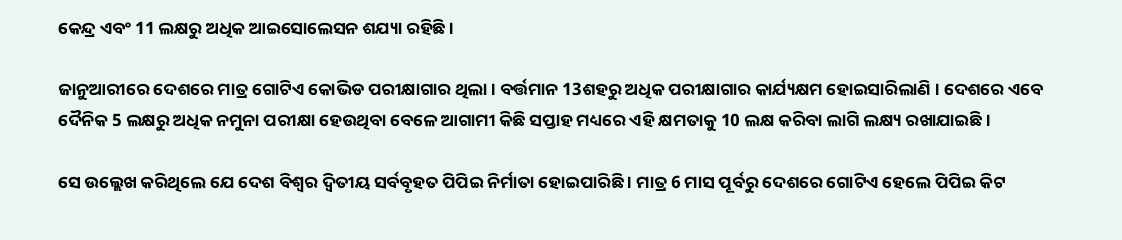କେନ୍ଦ୍ର ଏବଂ 11 ଲକ୍ଷରୁ ଅଧିକ ଆଇସୋଲେସନ ଶଯ୍ୟା ରହିଛି ।

ଜାନୁଆରୀରେ ଦେଶରେ ମାତ୍ର ଗୋଟିଏ କୋଭିଡ ପରୀକ୍ଷାଗାର ଥିଲା । ବର୍ତ୍ତମାନ 13ଶହରୁ ଅଧିକ ପରୀକ୍ଷାଗାର କାର୍ଯ୍ୟକ୍ଷମ ହୋଇସାରିଲାଣି । ଦେଶରେ ଏବେ ଦୈନିକ 5 ଲକ୍ଷରୁ ଅଧିକ ନମୁନା ପରୀକ୍ଷା ହେଉଥିବା ବେଳେ ଆଗାମୀ କିଛି ସପ୍ତାହ ମଧ୍ୟରେ ଏହି କ୍ଷମତାକୁ 10 ଲକ୍ଷ କରିବା ଲାଗି ଲକ୍ଷ୍ୟ ରଖାଯାଇଛି ।

ସେ ଉଲ୍ଲେଖ କରିଥିଲେ ଯେ ଦେଶ ବିଶ୍ୱର ଦ୍ୱିତୀୟ ସର୍ବବୃହତ ପିପିଇ ନିର୍ମାତା ହୋଇପାରିଛି । ମାତ୍ର 6 ମାସ ପୂର୍ବରୁ ଦେଶରେ ଗୋଟିଏ ହେଲେ ପିପିଇ କିଟ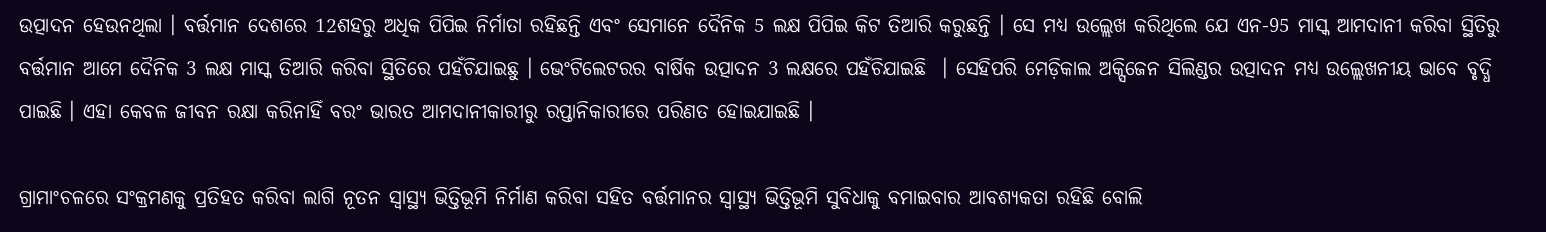ଉତ୍ପାଦନ ହେଉନଥିଲା । ବର୍ତ୍ତମାନ ଦେଶରେ 12ଶହରୁ ଅଧିକ ପିପିଇ ନିର୍ମାତା ରହିଛନ୍ତି ଏବଂ ସେମାନେ ଦୈନିକ 5 ଲକ୍ଷ ପିପିଇ କିଟ ତିଆରି କରୁଛନ୍ତି । ସେ ମଧ୍ୟ ଉଲ୍ଲେଖ କରିଥିଲେ ଯେ ଏନ-95 ମାସ୍କ ଆମଦାନୀ କରିବା ସ୍ଥିତିରୁ ବର୍ତ୍ତମାନ ଆମେ ଦୈନିକ 3 ଲକ୍ଷ ମାସ୍କ ତିଆରି କରିବା ସ୍ଥିତିରେ ପହଁଚିଯାଇଛୁ । ଭେଂଟିଲେଟରର ବାର୍ଷିକ ଉତ୍ପାଦନ 3 ଲକ୍ଷରେ ପହଁଚିଯାଇଛି  । ସେହିପରି ମେଡ଼ିକାଲ ଅକ୍ସିଜେନ ସିଲିଣ୍ଡର ଉତ୍ପାଦନ ମଧ୍ୟ ଉଲ୍ଲେଖନୀୟ ଭାବେ ବୃଦ୍ଧି ପାଇଛି । ଏହା କେବଳ ଜୀବନ ରକ୍ଷା କରିନାହିଁ ବରଂ ଭାରତ ଆମଦାନୀକାରୀରୁ ରପ୍ତାନିକାରୀରେ ପରିଣତ ହୋଇଯାଇଛି ।

ଗ୍ରାମାଂଚଳରେ ସଂକ୍ରମଣକୁ ପ୍ରତିହତ କରିବା ଲାଗି ନୂତନ ସ୍ୱାସ୍ଥ୍ୟ ଭିତ୍ତିଭୂମି ନିର୍ମାଣ କରିବା ସହିତ ବର୍ତ୍ତମାନର ସ୍ୱାସ୍ଥ୍ୟ ଭିତ୍ତିଭୂମି ସୁବିଧାକୁ ବମାଇବାର ଆବଶ୍ୟକତା ରହିଛି ବୋଲି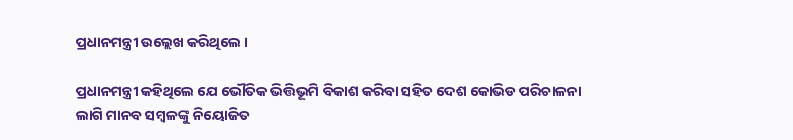ପ୍ରଧାନମନ୍ତ୍ରୀ ଉଲ୍ଲେଖ କରିଥିଲେ ।

ପ୍ରଧାନମନ୍ତ୍ରୀ କହିଥିଲେ ଯେ ଭୌତିକ ଭିତ୍ତିଭୂମି ବିକାଶ କରିବା ସହିତ ଦେଶ କୋଭିଡ ପରିଚାଳନା ଲାଗି ମାନବ ସମ୍ବଳଙ୍କୁ ନିୟୋଜିତ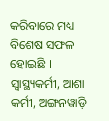କରିବାରେ ମଧ୍ୟ ବିଶେଷ ସଫଳ ହୋଇଛି । ସ୍ୱାସ୍ଥ୍ୟକର୍ମୀ, ଆଶା କର୍ମୀ, ଅଙ୍ଗନୱାଡ଼ି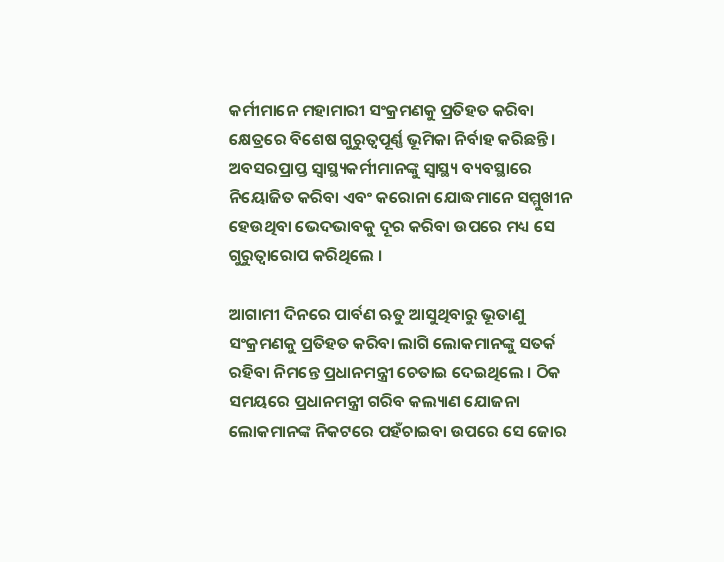କର୍ମୀମାନେ ମହାମାରୀ ସଂକ୍ରମଣକୁ ପ୍ରତିହତ କରିବା କ୍ଷେତ୍ରରେ ବିଶେଷ ଗୁରୁତ୍ୱପୂର୍ଣ୍ଣ ଭୂମିକା ନିର୍ବାହ କରିଛନ୍ତି । ଅବସରପ୍ରାପ୍ତ ସ୍ୱାସ୍ଥ୍ୟକର୍ମୀମାନଙ୍କୁ ସ୍ୱାସ୍ଥ୍ୟ ବ୍ୟବସ୍ଥାରେ ନିୟୋଜିତ କରିବା ଏବଂ କରୋନା ଯୋଦ୍ଧମାନେ ସମ୍ମୁଖୀନ ହେଉଥିବା ଭେଦଭାବକୁ ଦୂର କରିବା ଉପରେ ମଧ୍ୟ ସେ ଗୁରୁତ୍ୱାରୋପ କରିଥିଲେ ।

ଆଗାମୀ ଦିନରେ ପାର୍ବଣ ଋତୁ ଆସୁଥିବାରୁ ଭୂତାଣୁ ସଂକ୍ରମଣକୁ ପ୍ରତିହତ କରିବା ଲାଗି ଲୋକମାନଙ୍କୁ ସତର୍କ ରହିବା ନିମନ୍ତେ ପ୍ରଧାନମନ୍ତ୍ରୀ ଚେତାଇ ଦେଇଥିଲେ । ଠିକ ସମୟରେ ପ୍ରଧାନମନ୍ତ୍ରୀ ଗରିବ କଲ୍ୟାଣ ଯୋଜନା ଲୋକମାନଙ୍କ ନିକଟରେ ପହଁଚାଇବା ଉପରେ ସେ ଜୋର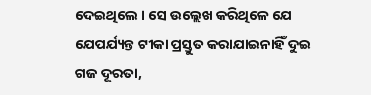ଦେଇଥିଲେ । ସେ ଉଲ୍ଲେଖ କରିଥିଳେ ଯେ  ଯେପର୍ଯ୍ୟନ୍ତ ଟୀକା ପ୍ରସ୍ତୁତ କରାଯାଇନାହିଁ ଦୁଇ ଗଜ ଦୂରତା,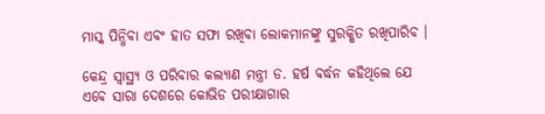ମାସ୍କ ପିନ୍ଧିବା ଏବଂ ହାତ ସଫା ରଖିବା ଲୋକମାନଙ୍କୁ ସୁରକ୍ଷିତ ରଖିପାରିବ ।

କେନ୍ଦ୍ର ସ୍ୱାସ୍ଥ୍ୟ ଓ ପରିବାର କଲ୍ୟାଣ ମନ୍ତ୍ରୀ ଡ. ହର୍ଷ ବର୍ଦ୍ଧନ କହିଥିଲେ ଯେ ଏବେ ସାରା ଦେଶରେ କୋଭିଡ ପରୀକ୍ଷାଗାର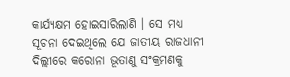କାର୍ଯ୍ୟକ୍ଷମ ହୋଇସାରିଲାଣି । ସେ ମଧ୍ୟ ସୂଚନା ଦେଇଥିଲେ ଯେ ଜାତୀୟ ରାଜଧାନୀ ଦିଲ୍ଲୀରେ କରୋନା ଭୂତାଣୁ ସଂକ୍ରମଣକୁ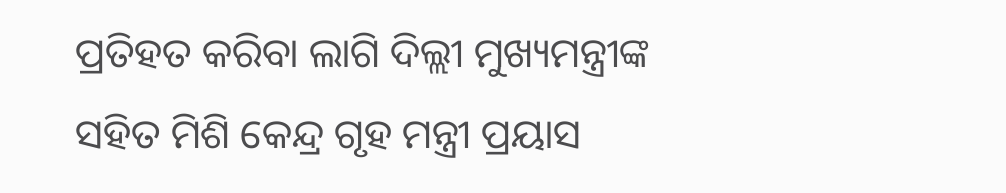ପ୍ରତିହତ କରିବା ଲାଗି ଦିଲ୍ଲୀ ମୁଖ୍ୟମନ୍ତ୍ରୀଙ୍କ ସହିତ ମିଶି କେନ୍ଦ୍ର ଗୃହ ମନ୍ତ୍ରୀ ପ୍ରୟାସ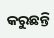କରୁଛନ୍ତି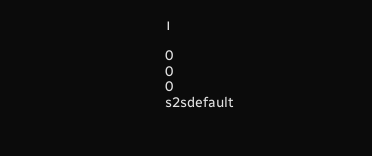।

0
0
0
s2sdefault